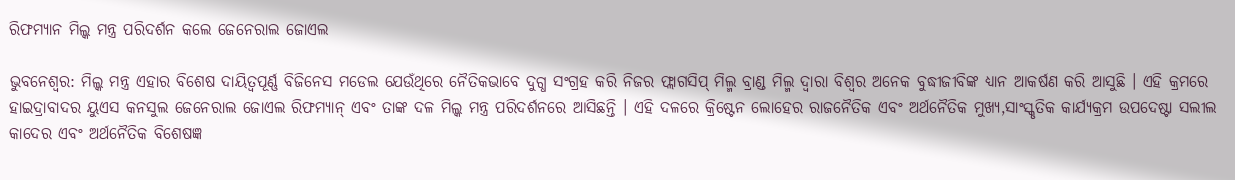ରିଫମ୍ୟାନ ମିଲ୍କ ମନ୍ତ୍ର ପରିଦର୍ଶନ କଲେ ଜେନେରାଲ ଜୋଏଲ

ଭୁବନେଶ୍ୱର: ମିଲ୍କ ମନ୍ତ୍ର ଏହାର ବିଶେଷ ଦାୟିତ୍ୱପୂର୍ଣ୍ଣ ବିଜିନେସ ମଡେଲ ଯେଉଁଥିରେ ନୈତିକଭାବେ ଦୁଗ୍ଧ ସଂଗ୍ରହ କରି ନିଜର ଫ୍ଲାଗସିପ୍ ମିଲ୍ମ ବ୍ରାଣ୍ଡ ମିଲ୍ମ ଦ୍ୱାରା ବିଶ୍ୱର ଅନେକ ବୁଦ୍ଧୀଜୀବିଙ୍କ ଧ୍ୟାନ ଆକର୍ଷଣ କରି ଆସୁଛି । ଏହି କ୍ରମରେ ହାଇଦ୍ରାବାଦର ୟୁଏସ କନସୁଲ ଜେନେରାଲ ଜୋଏଲ ରିଫମ୍ୟାନ୍ ଏବଂ ତାଙ୍କ ଦଳ ମିଲ୍କ ମନ୍ତ୍ର ପରିଦର୍ଶନରେ ଆସିଛନ୍ତି । ଏହି ଦଳରେ କ୍ରିଷ୍ଟେନ ଲୋହେର ରାଜନୈତିକ ଏବଂ ଅର୍ଥନୈତିକ ମୁଖ୍ୟ,ସାଂସ୍କୃତିକ କାର୍ଯ୍ୟକ୍ରମ ଉପଦେଷ୍ଟା ସଲୀଲ କାଦେର ଏବଂ ଅର୍ଥନୈତିକ ବିଶେଷଜ୍ଞ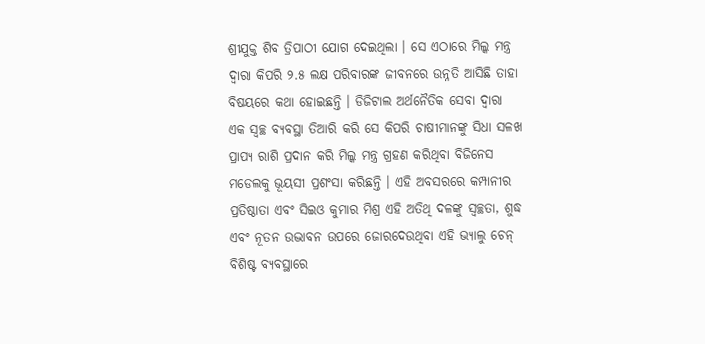ଶ୍ରୀଯୁକ୍ତ ଶିବ ତ୍ରିପାଠୀ ଯୋଗ ଦେଇଥିଲା । ସେ ଏଠାରେ ମିଲ୍କ ମନ୍ତ୍ର ଦ୍ୱାରା କିପରି ୨.୫ ଲକ୍ଷ ପରିବାରଙ୍କ ଜୀବନରେ ଉନ୍ନତି ଆସିଛି ତାହା ବିଷୟରେ କଥା ହୋଇଛନ୍ତି । ଡିଜିଟାଲ ଅର୍ଥନୈତିକ ସେବା ଦ୍ୱାରା ଏକ ସ୍ୱଚ୍ଛ ବ୍ୟବସ୍ଥା ତିଆରି କରି ସେ କିପରି ଚାଷୀମାନଙ୍କୁ ସିଧା ସଳଖ ପ୍ରାପ୍ୟ ରାଶି ପ୍ରଦାନ କରି ମିଲ୍କ ମନ୍ତ୍ର ଗ୍ରହଣ କରିଥିବା ବିଜିନେସ ମଡେଲକୁ ଭୂୟସୀ ପ୍ରଶଂସା କରିଛନ୍ତି । ଏହି ଅବସରରେ କମ୍ପାନୀର ପ୍ରତିଷ୍ଠାତା ଏବଂ ସିଇଓ କୁମାର ମିଶ୍ର ଏହି ଅତିଥି ଦଳଙ୍କୁ ସ୍ୱଚ୍ଛତା, ଶୁଦ୍ଧ ଏବଂ ନୂତନ ଉଦ୍ଭାବନ ଉପରେ ଜୋରଦେଉଥିବା ଏହି ଭ୍ୟାଲୁ ଚେନ୍ ବିଶିଷ୍ଟ ବ୍ୟବସ୍ଥାରେ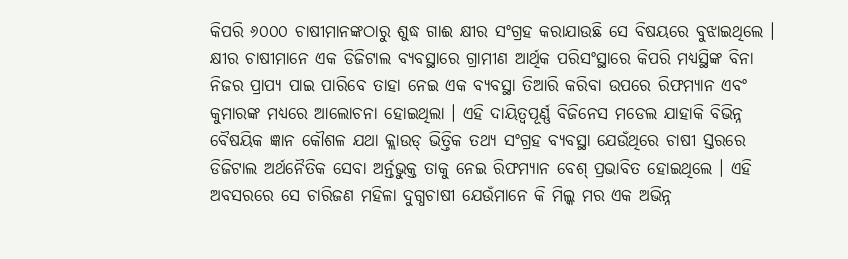କିପରି ୬୦୦୦ ଚାଷୀମାନଙ୍କଠାରୁ ଶୁଦ୍ଧ ଗାଈ କ୍ଷୀର ସଂଗ୍ରହ କରାଯାଉଛି ସେ ବିଷୟରେ ବୁଝାଇଥିଲେ । କ୍ଷୀର ଚାଷୀମାନେ ଏକ ଡିଜିଟାଲ ବ୍ୟବସ୍ଥାରେ ଗ୍ରାମୀଣ ଆର୍ଥିକ ପରିସଂସ୍ଥାରେ କିପରି ମଧ୍ୟସ୍ଥିଙ୍କ ବିନା ନିଜର ପ୍ରାପ୍ୟ ପାଇ ପାରିବେ ତାହା ନେଇ ଏକ ବ୍ୟବସ୍ଥା ତିଆରି କରିବା ଉପରେ ରିଫମ୍ୟାନ ଏବଂ କୁମାରଙ୍କ ମଧ୍ୟରେ ଆଲୋଚନା ହୋଇଥିଲା । ଏହି ଦାୟିତ୍ୱପୂର୍ଣ୍ଣ ବିଜିନେସ ମଡେଲ ଯାହାକି ବିଭିନ୍ନ ବୈଷୟିକ ଜ୍ଞାନ କୌଶଳ ଯଥା କ୍ଲାଉଡ୍ ଭିତ୍ତିକ ତଥ୍ୟ ସଂଗ୍ରହ ବ୍ୟବସ୍ଥା ଯେଉଁଥିରେ ଚାଷୀ ସ୍ତରରେ ଡିଜିଟାଲ ଅର୍ଥନୈତିକ ସେବା ଅର୍ନ୍ତଭୁକ୍ତ ତାକୁ ନେଇ ରିଫମ୍ୟାନ ବେଶ୍ ପ୍ରଭାବିତ ହୋଇଥିଲେ । ଏହି ଅବସରରେ ସେ ଚାରିଜଣ ମହିଳା ଦୁଗ୍ଧଚାଷୀ ଯେଉଁମାନେ କି ମିଲ୍କ ମର ଏକ ଅଭିନ୍ନ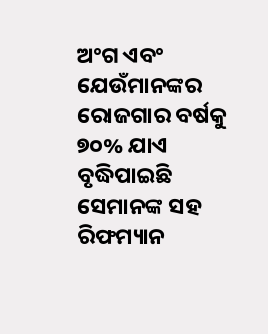ଅଂଗ ଏବଂ ଯେଉଁମାନଙ୍କର ରୋଜଗାର ବର୍ଷକୁ ୭୦% ଯାଏ ବୃଦ୍ଧିପାଇଛି ସେମାନଙ୍କ ସହ ରିଫମ୍ୟାନ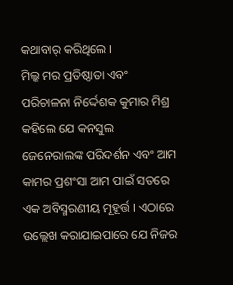କଥାବାର୍ କରିଥିଲେ ।
ମିଲ୍କ ମର ପ୍ରତିଷ୍ଠାତା ଏବଂ ପରିଚାଳନା ନିର୍ଦ୍ଦେଶକ କୁମାର ମିଶ୍ର କହିଲେ ଯେ କନସୁଲ ଜେନେରାଲଙ୍କ ପରିଦର୍ଶନ ଏବଂ ଆମ କାମର ପ୍ରଶଂସା ଆମ ପାଇଁ ସତରେ ଏକ ଅବିସ୍ମରଣୀୟ ମୂହୂର୍ତ୍ତ । ଏଠାରେ ଉଲ୍ଲେଖ କରାଯାଇପାରେ ଯେ ନିଜର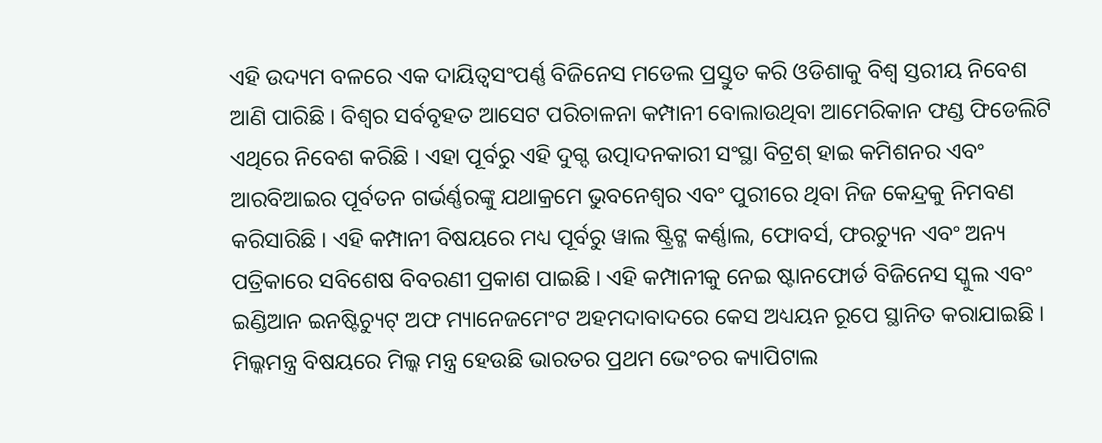ଏହି ଉଦ୍ୟମ ବଳରେ ଏକ ଦାୟିତ୍ୱସଂପର୍ଣ୍ଣ ବିଜିନେସ ମଡେଲ ପ୍ରସ୍ତୁତ କରି ଓଡିଶାକୁ ବିଶ୍ୱ ସ୍ତରୀୟ ନିବେଶ ଆଣି ପାରିଛି । ବିଶ୍ୱର ସର୍ବବୃହତ ଆସେଟ ପରିଚାଳନା କମ୍ପାନୀ ବୋଲାଉଥିବା ଆମେରିକାନ ଫଣ୍ଡ ଫିଡେଲିଟି ଏଥିରେ ନିବେଶ କରିଛି । ଏହା ପୂର୍ବରୁ ଏହି ଦୁଗ୍ଦ ଉତ୍ପାଦନକାରୀ ସଂସ୍ଥା ବିଟ୍ରଶ୍ ହାଇ କମିଶନର ଏବଂ ଆରବିଆଇର ପୂର୍ବତନ ଗର୍ଭର୍ଣ୍ଣରଙ୍କୁ ଯଥାକ୍ରମେ ଭୁବନେଶ୍ୱର ଏବଂ ପୁରୀରେ ଥିବା ନିଜ କେନ୍ଦ୍ରକୁ ନିମବଣ କରିସାରିଛି । ଏହି କମ୍ପାନୀ ବିଷୟରେ ମଧ୍ୟ ପୂର୍ବରୁ ୱାଲ ଷ୍ଟ୍ରିଟ୍ଜ କର୍ଣ୍ଣାଲ, ଫୋବର୍ସ, ଫରଚ୍ୟୁନ ଏବଂ ଅନ୍ୟ ପତ୍ରିକାରେ ସବିଶେଷ ବିବରଣୀ ପ୍ରକାଶ ପାଇଛି । ଏହି କମ୍ପାନୀକୁ ନେଇ ଷ୍ଟାନଫୋର୍ଡ ବିଜିନେସ ସ୍କୁଲ ଏବଂ ଇଣ୍ଡିଆନ ଇନଷ୍ଟିଚ୍ୟୁଟ୍ ଅଫ ମ୍ୟାନେଜମେଂଟ ଅହମଦାବାଦରେ କେସ ଅଧ୍ୟୟନ ରୂପେ ସ୍ଥାନିତ କରାଯାଇଛି । ମିଲ୍କମନ୍ତ୍ର ବିଷୟରେ ମିଲ୍କ ମନ୍ତ୍ର ହେଉଛି ଭାରତର ପ୍ରଥମ ଭେଂଚର କ୍ୟାପିଟାଲ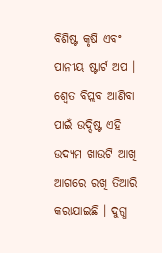ବିଶିଷ୍ଟ କୃଷି ଏବଂ ପାନୀୟ ଷ୍ଟାର୍ଟ ଅପ । ଶ୍ୱେତ ବିପ୍ଲବ ଆଣିବା ପାଇଁ ଉଦ୍ଦିଷ୍ଟ ଏହି ଉଦ୍ୟମ ଖାଉଟି ଆଖି ଆଗରେ ରଖି ତିଆରି କରାଯାଇଛି । ଦୁଗ୍ଧ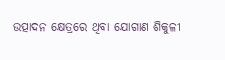ଉତ୍ପାଦନ କ୍ଷେତ୍ରରେ ଥିବା ଯୋଗାଣ ଶିକୁଳୀ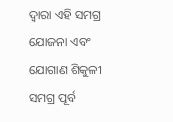ଦ୍ୱାରା ଏହି ସମଗ୍ର ଯୋଜନା ଏବଂ ଯୋଗାଣ ଶିକୁଳୀ ସମଗ୍ର ପୂର୍ବ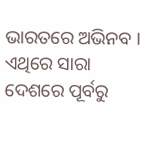ଭାରତରେ ଅଭିନବ । ଏଥିରେ ସାରା ଦେଶରେ ପୂର୍ବରୁ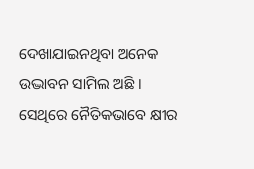ଦେଖାଯାଇନଥିବା ଅନେକ ଉଦ୍ଭାବନ ସାମିଲ ଅଛି । ସେଥିରେ ନୈତିକଭାବେ କ୍ଷୀର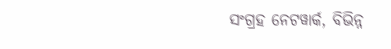ସଂଗ୍ରହ ନେଟୱାର୍କ, ବିଭିନ୍ନ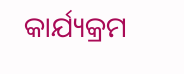କାର୍ଯ୍ୟକ୍ରମ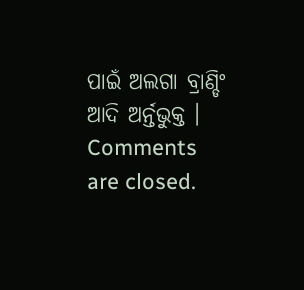ପାଇଁ ଅଲଗା ବ୍ରାଣ୍ଡିଂ ଆଦି ଅର୍ନ୍ତଭୁକ୍ତ ।
Comments are closed.